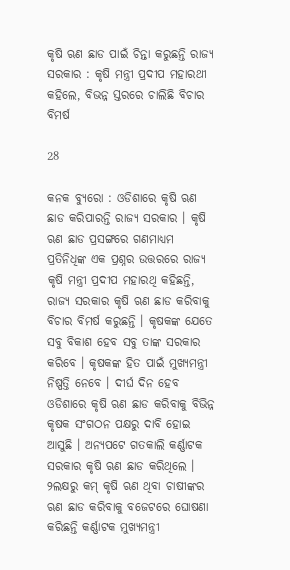କୃଷି ଋଣ ଛାଡ ପାଇଁ ଚିନ୍ତା କରୁଛନ୍ତି ରାଜ୍ୟ ସରକାର : କୃଷି ମନ୍ତ୍ରୀ ପ୍ରଦୀପ ମହାରଥୀ କହିଲେ, ବିଭନ୍ନ ସ୍ତରରେ ଚାଲିଛି ବିଚାର ବିମର୍ଷ

28

କନକ ବ୍ୟୁରୋ : ଓଡିଶାରେ କୃଷି ଋଣ ଛାଡ କରିପାରନ୍ତି ରାଜ୍ୟ ସରକାର । କୃଷି ଋଣ ଛାଡ ପ୍ରସଙ୍ଗରେ ଗଣମାଧ୍ୟମ ପ୍ରତିନିଧିଙ୍କ ଏକ ପ୍ରଶ୍ନର ଉତ୍ତରରେ ରାଜ୍ୟ କୃଷି ମନ୍ତ୍ରୀ ପ୍ରଦୀପ ମହାରଥି କହିଛନ୍ତି, ରାଜ୍ୟ ସରକାର କୃଷି ଋଣ ଛାଡ କରିବାକୁ ବିଚାର ବିମର୍ଷ କରୁଛନ୍ତି । କୃଷକଙ୍କ ଯେତେ ସବୁ ବିକାଶ ହେବ ସବୁ ତାଙ୍କ ସରକାର କରିବେ । କୃଷକଙ୍କ ହିତ ପାଇଁ ମୁଖ୍ୟମନ୍ତ୍ରୀ ନିଷ୍ପତ୍ତି ନେବେ । ଦୀର୍ଘ ଦିନ ହେବ ଓଡିଶାରେ କୃଷି ଋଣ ଛାଡ କରିବାକୁ ବିଭିନ୍ନ କୃଷକ ସଂଗଠନ ପକ୍ଷରୁ ଦାବି ହୋଇ ଆସୁଛି । ଅନ୍ୟପଟେ ଗତକାଲି କର୍ଣ୍ଣାଟକ ସରକାର କୃଷି ଋଣ ଛାଡ କରିଥିଲେ । ୨ଲକ୍ଷରୁ କମ୍ କୃଷି ଋଣ ଥିବା ଚାଷୀଙ୍କର ଋଣ ଛାଡ କରିବାକୁ ବଜେଟରେ ଘୋଷଣା କରିଛନ୍ତି କର୍ଣ୍ଣାଟକ ମୁଖ୍ୟମନ୍ତ୍ରୀ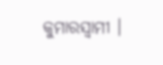କୁମାରସ୍ୱାମୀ ।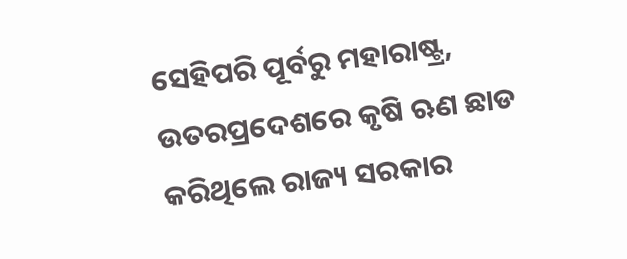ସେହିପରି ପୂର୍ବରୁ ମହାରାଷ୍ଟ୍ର, ଉତରପ୍ରଦେଶରେ କୃଷି ଋଣ ଛାଡ କରିଥିଲେ ରାଜ୍ୟ ସରକାର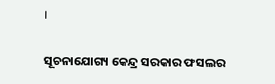।

ସୂଚନାଯୋଗ୍ୟ କେନ୍ଦ୍ର ସରକାର ଫସଲର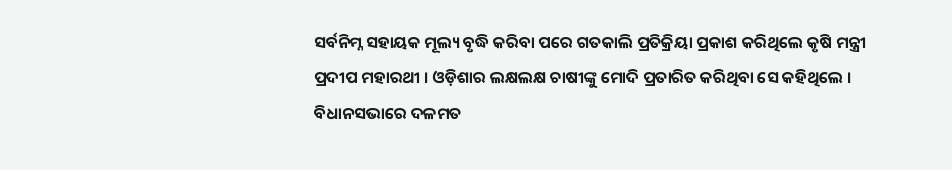ସର୍ବନିମ୍ନ ସହାୟକ ମୂଲ୍ୟ ବୃଦ୍ଧି କରିବା ପରେ ଗତକାଲି ପ୍ରତିକ୍ରିୟା ପ୍ରକାଶ କରିଥିଲେ କୃଷି ମନ୍ତ୍ରୀ ପ୍ରଦୀପ ମହାରଥୀ । ଓଡ଼ିଶାର ଲକ୍ଷଲକ୍ଷ ଚାଷୀଙ୍କୁ ମୋଦି ପ୍ରତାରିତ କରିଥିବା ସେ କହିଥିଲେ । ବିଧାନସଭାରେ ଦଳମତ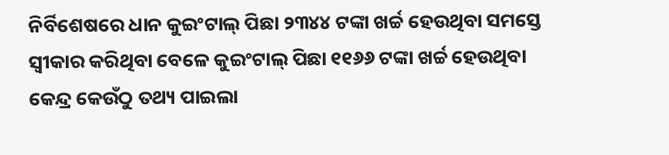ନିର୍ବିଶେଷରେ ଧାନ କୁଇଂଟାଲ୍ ପିଛା ୨୩୪୪ ଟଙ୍କା ଖର୍ଚ୍ଚ ହେଉଥିବା ସମସ୍ତେ ସ୍ୱୀକାର କରିଥିବା ବେଳେ କୁଇଂଟାଲ୍ ପିଛା ୧୧୬୬ ଟଙ୍କା ଖର୍ଚ୍ଚ ହେଉଥିବା କେନ୍ଦ୍ର କେଉଁଠୁ ତଥ୍ୟ ପାଇଲା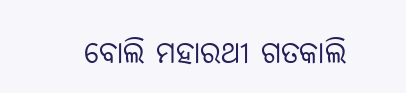ବୋଲି ମହାରଥୀ ଗତକାଲି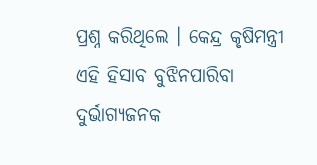ପ୍ରଶ୍ନ କରିଥିଲେ । କେନ୍ଦ୍ର କୃଷିମନ୍ତ୍ରୀ ଏହି ହିସାବ ବୁଝିନପାରିବା ଦୁର୍ଭାଗ୍ୟଜନକ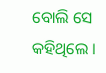ବୋଲି ସେ କହିଥିଲେ ।